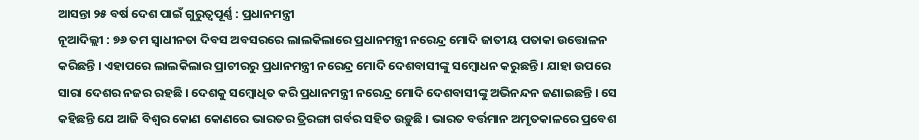ଆସନ୍ତା ୨୫ ବର୍ଷ ଦେଶ ପାଇଁ ଗୁରୁତ୍ୱପୂର୍ଣ୍ଣ : ପ୍ରଧାନମନ୍ତ୍ରୀ
ନୂଆଦିଲ୍ଲୀ : ୭୬ ତମ ସ୍ୱାଧୀନତା ଦିବସ ଅବସରରେ ଲାଲକିଲାରେ ପ୍ରଧାନମନ୍ତ୍ରୀ ନରେନ୍ଦ୍ର ମୋଦି ଜାତୀୟ ପତାକା ଉତ୍ତୋଳନ କରିଛନ୍ତି । ଏହାପରେ ଲାଲକିଲାର ପ୍ରାଚୀରରୁ ପ୍ରଧାନମନ୍ତ୍ରୀ ନରେନ୍ଦ୍ର ମୋଦି ଦେଶବାସୀଙ୍କୁ ସମ୍ୱୋଧନ କରୁଛନ୍ତି । ଯାହା ଉପରେ ସାରା ଦେଶର ନଜର ରହଛି । ଦେଶକୁ ସମ୍ବୋଧିତ କରି ପ୍ରଧାନମନ୍ତ୍ରୀ ନରେନ୍ଦ୍ର ମୋଦି ଦେଶବାସୀଙ୍କୁ ଅଭିନନ୍ଦନ ଜଣାଇଛନ୍ତି । ସେ କହିଛନ୍ତି ଯେ ଆଜି ବିଶ୍ୱର କୋଣ କୋଣରେ ଭାରତର ତ୍ରିରଙ୍ଗା ଗର୍ବର ସହିତ ଉଡ଼ୁଛି । ଭାରତ ବର୍ତ୍ତମାନ ଅମୃତକାଳରେ ପ୍ରବେଶ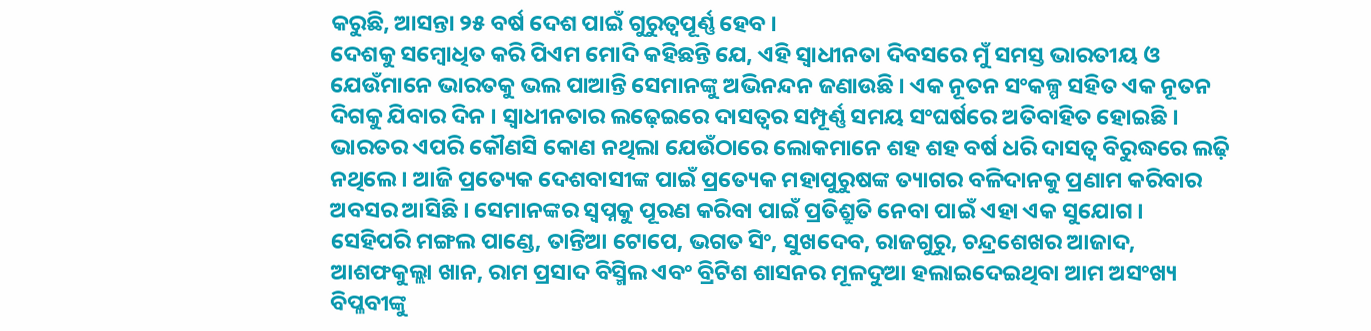କରୁଛି, ଆସନ୍ତା ୨୫ ବର୍ଷ ଦେଶ ପାଇଁ ଗୁରୁତ୍ୱପୂର୍ଣ୍ଣ ହେବ ।
ଦେଶକୁ ସମ୍ବୋଧିତ କରି ପିଏମ ମୋଦି କହିଛନ୍ତି ଯେ, ଏହି ସ୍ୱାଧୀନତା ଦିବସରେ ମୁଁ ସମସ୍ତ ଭାରତୀୟ ଓ ଯେଉଁମାନେ ଭାରତକୁ ଭଲ ପାଆନ୍ତି ସେମାନଙ୍କୁ ଅଭିନନ୍ଦନ ଜଣାଉଛି । ଏକ ନୂତନ ସଂକଳ୍ପ ସହିତ ଏକ ନୂତନ ଦିଗକୁ ଯିବାର ଦିନ । ସ୍ୱାଧୀନତାର ଲଢ଼େଇରେ ଦାସତ୍ୱର ସମ୍ପୂର୍ଣ୍ଣ ସମୟ ସଂଘର୍ଷରେ ଅତିବାହିତ ହୋଇଛି । ଭାରତର ଏପରି କୌଣସି କୋଣ ନଥିଲା ଯେଉଁଠାରେ ଲୋକମାନେ ଶହ ଶହ ବର୍ଷ ଧରି ଦାସତ୍ୱ ବିରୁଦ୍ଧରେ ଲଢ଼ି ନଥିଲେ । ଆଜି ପ୍ରତ୍ୟେକ ଦେଶବାସୀଙ୍କ ପାଇଁ ପ୍ରତ୍ୟେକ ମହାପୁରୁଷଙ୍କ ତ୍ୟାଗର ବଳିଦାନକୁ ପ୍ରଣାମ କରିବାର ଅବସର ଆସିଛି । ସେମାନଙ୍କର ସ୍ୱପ୍ନକୁ ପୂରଣ କରିବା ପାଇଁ ପ୍ରତିଶ୍ରୁତି ନେବା ପାଇଁ ଏହା ଏକ ସୁଯୋଗ ।
ସେହିପରି ମଙ୍ଗଲ ପାଣ୍ଡେ, ତାନ୍ତିଆ ଟୋପେ, ଭଗତ ସିଂ, ସୁଖଦେବ, ରାଜଗୁରୁ, ଚନ୍ଦ୍ରଶେଖର ଆଜାଦ, ଆଶଫକୁଲ୍ଲା ଖାନ, ରାମ ପ୍ରସାଦ ବିସ୍ମିଲ ଏବଂ ବ୍ରିଟିଶ ଶାସନର ମୂଳଦୁଆ ହଲାଇଦେଇଥିବା ଆମ ଅସଂଖ୍ୟ ବିପ୍ଳବୀଙ୍କୁ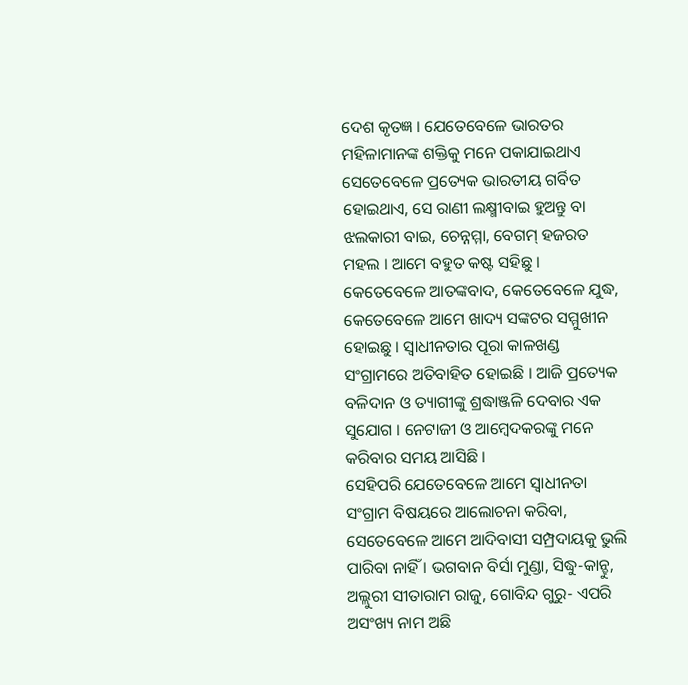ଦେଶ କୃତଜ୍ଞ । ଯେତେବେଳେ ଭାରତର ମହିଳାମାନଙ୍କ ଶକ୍ତିକୁ ମନେ ପକାଯାଇଥାଏ ସେତେବେଳେ ପ୍ରତ୍ୟେକ ଭାରତୀୟ ଗର୍ବିତ ହୋଇଥାଏ, ସେ ରାଣୀ ଲକ୍ଷ୍ମୀବାଇ ହୁଅନ୍ତୁ ବା ଝଲକାରୀ ବାଇ, ଚେନ୍ନମ୍ମା, ବେଗମ୍ ହଜରତ ମହଲ । ଆମେ ବହୁତ କଷ୍ଟ ସହିଛୁ । କେତେବେଳେ ଆତଙ୍କବାଦ, କେତେବେଳେ ଯୁଦ୍ଧ, କେତେବେଳେ ଆମେ ଖାଦ୍ୟ ସଙ୍କଟର ସମ୍ମୁଖୀନ ହୋଇଛୁ । ସ୍ୱାଧୀନତାର ପୂରା କାଳଖଣ୍ଡ ସଂଗ୍ରାମରେ ଅତିବାହିତ ହୋଇଛି । ଆଜି ପ୍ରତ୍ୟେକ ବଳିଦାନ ଓ ତ୍ୟାଗୀଙ୍କୁ ଶ୍ରଦ୍ଧାଞ୍ଜଳି ଦେବାର ଏକ ସୁଯୋଗ । ନେଟାଜୀ ଓ ଆମ୍ବେଦକରଙ୍କୁ ମନେ କରିବାର ସମୟ ଆସିଛି ।
ସେହିପରି ଯେତେବେଳେ ଆମେ ସ୍ୱାଧୀନତା ସଂଗ୍ରାମ ବିଷୟରେ ଆଲୋଚନା କରିବା, ସେତେବେଳେ ଆମେ ଆଦିବାସୀ ସମ୍ପ୍ରଦାୟକୁ ଭୁଲି ପାରିବା ନାହିଁ । ଭଗବାନ ବିର୍ସା ମୁଣ୍ଡା, ସିଦ୍ଧୁ-କାନ୍ହୁ, ଅଲ୍ଲୁରୀ ସୀତାରାମ ରାଜୁ, ଗୋବିନ୍ଦ ଗୁରୁ- ଏପରି ଅସଂଖ୍ୟ ନାମ ଅଛି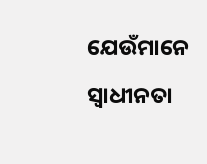ଯେଉଁମାନେ ସ୍ୱାଧୀନତା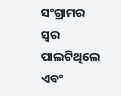ସଂଗ୍ରାମର ସ୍ୱର ପାଲଟିଥିଲେ ଏବଂ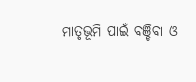ମାତୃଭୂମି ପାଇଁ ବଞ୍ଚିବା ଓ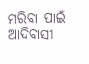ମରିବା ପାଇଁ ଆଦିବାସୀ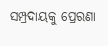ସମ୍ପ୍ରଦାୟକୁ ପ୍ରେରଣା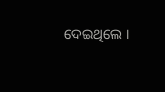ଦେଇଥିଲେ ।